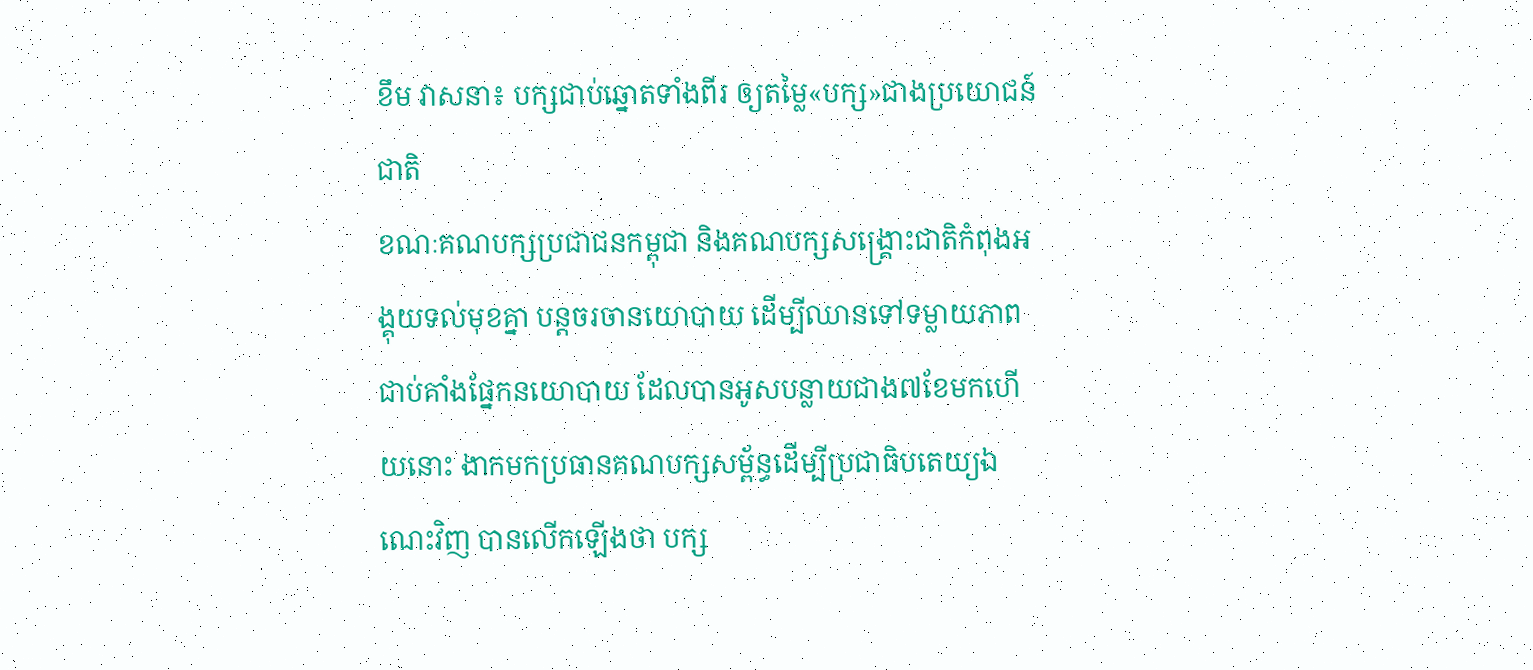ខឹម វាសនា៖ បក្សជាប់ឆ្នោតទាំងពីរ ឲ្យតម្លៃ«បក្ស»ជាងប្រយោជន៍ជាតិ
ខណៈគណបក្សប្រជាជនកម្ពុជា និងគណបក្សសង្រ្គោះជាតិកំពុងអង្គុយទល់មុខគ្នា បន្តចរចានយោបាយ ដើម្បីឈានទៅទម្លាយភាពជាប់គាំងផ្នែកនយោបាយ ដែលបានអូសបន្លាយជាង៧ខែមកហើយនោះ ងាកមកប្រធានគណបក្សសម្ព័ន្ធដើម្បីប្រជាធិបតេយ្យឯណេះវិញ បានលើកឡើងថា បក្ស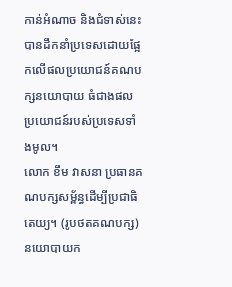កាន់អំណាច និងជំទាស់នេះ បានដឹកនាំប្រទេសដោយផ្អែកលើផលប្រយោជន៍គណបក្សនយោបាយ ធំជាងផលប្រយោជន៍របស់ប្រទេសទាំងមូល។
លោក ខឹម វាសនា ប្រធានគណបក្សសម្ព័ន្ធដើម្បីប្រជាធិតេយ្យ។ (រូបថតគណបក្ស)
នយោបាយក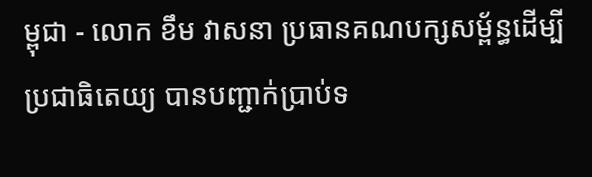ម្ពុជា - លោក ខឹម វាសនា ប្រធានគណបក្សសម្ព័ន្ធដើម្បីប្រជាធិតេយ្យ បានបញ្ជាក់ប្រាប់ទ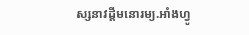ស្សនាវដ្តីមនោរម្យ.អាំងហ្វូ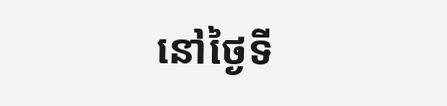នៅថ្ងៃទី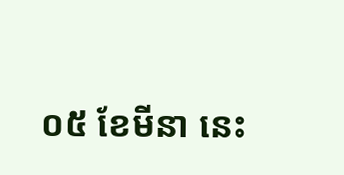០៥ ខែមីនា នេះ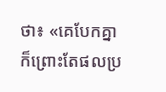ថា៖ «គេបែកគ្នា ក៏ព្រោះតែផលប្រ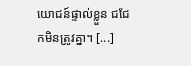យោជន៍ផ្ទាល់ខ្លួន ជជែកមិនត្រូវគ្នា។ [...]